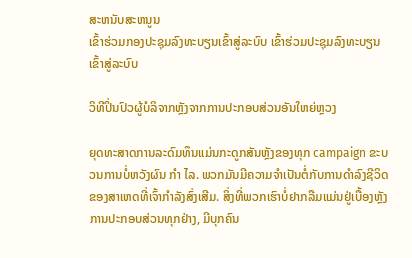ສະຫນັບສະຫນູນ
ເຂົ້າຮ່ວມກອງປະຊຸມລົງທະບຽນເຂົ້າສູ່ລະບົບ ເຂົ້າຮ່ວມປະຊຸມລົງທະບຽນເຂົ້າສູ່ລະບົບ

ວິທີປິ່ນປົວຜູ້ບໍລິຈາກຫຼັງຈາກການປະກອບສ່ວນອັນໃຫຍ່ຫຼວງ

ຍຸດທະສາດການລະດົມທຶນແມ່ນກະດູກສັນຫຼັງຂອງທຸກ campaign ຂະບວນການບໍ່ຫວັງຜົນ ກຳ ໄລ. ພວກມັນມີຄວາມຈໍາເປັນຕໍ່ກັບການດໍາລົງຊີວິດຂອງສາເຫດທີ່ເຈົ້າກໍາລັງສົ່ງເສີມ. ສິ່ງທີ່ພວກເຮົາບໍ່ຢາກລືມແມ່ນຢູ່ເບື້ອງຫຼັງການປະກອບສ່ວນທຸກຢ່າງ, ມີບຸກຄົນ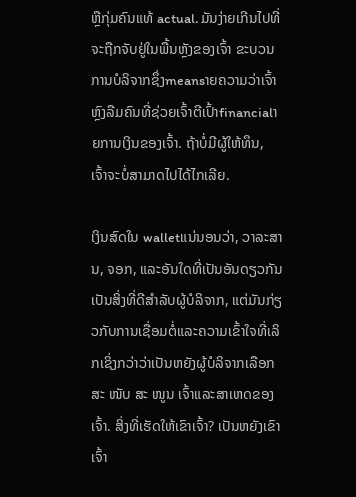ຫຼືກຸ່ມຄົນແທ້ actual. ມັນງ່າຍເກີນໄປທີ່ຈະຖືກຈັບຢູ່ໃນພື້ນຫຼັງຂອງເຈົ້າ ຂະບວນການບໍລິຈາກຊຶ່ງmeansາຍຄວາມວ່າເຈົ້າຫຼົງລືມຄົນທີ່ຊ່ວຍເຈົ້າຕີເປົ້າfinancialາຍການເງິນຂອງເຈົ້າ. ຖ້າບໍ່ມີຜູ້ໃຫ້ທຶນ, ເຈົ້າຈະບໍ່ສາມາດໄປໄດ້ໄກເລີຍ.

ເງິນສົດໃນ walletແນ່ນອນວ່າ, ວາລະສານ, ຈອກ, ແລະອັນໃດທີ່ເປັນອັນດຽວກັນເປັນສິ່ງທີ່ດີສໍາລັບຜູ້ບໍລິຈາກ, ແຕ່ມັນກ່ຽວກັບການເຊື່ອມຕໍ່ແລະຄວາມເຂົ້າໃຈທີ່ເລິກເຊິ່ງກວ່າວ່າເປັນຫຍັງຜູ້ບໍລິຈາກເລືອກສະ ໜັບ ສະ ໜູນ ເຈົ້າແລະສາເຫດຂອງເຈົ້າ. ສິ່ງທີ່ເຮັດໃຫ້ເຂົາເຈົ້າ? ເປັນຫຍັງເຂົາເຈົ້າ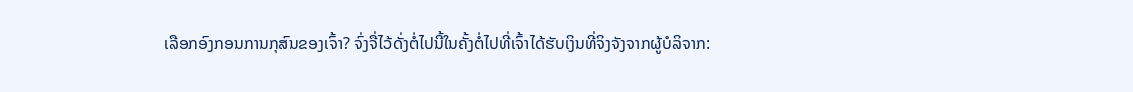ເລືອກອົງກອນການກຸສົນຂອງເຈົ້າ? ຈົ່ງຈື່ໄວ້ດັ່ງຕໍ່ໄປນີ້ໃນຄັ້ງຕໍ່ໄປທີ່ເຈົ້າໄດ້ຮັບເງິນທີ່ຈິງຈັງຈາກຜູ້ບໍລິຈາກ: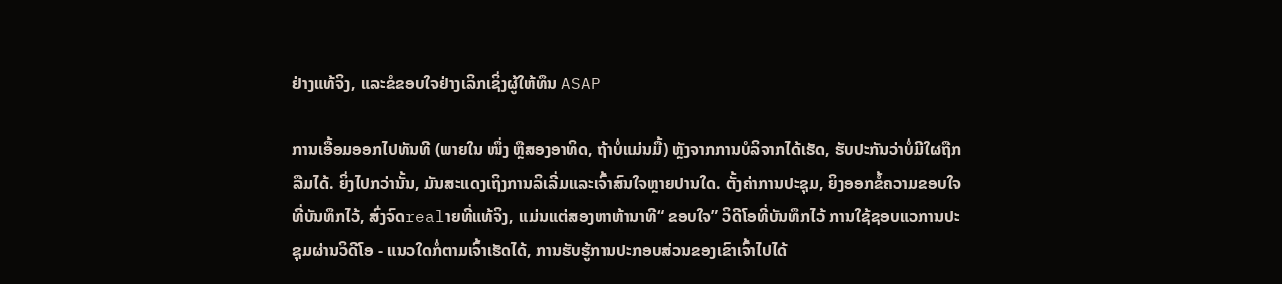ຢ່າງແທ້ຈິງ, ແລະຂໍຂອບໃຈຢ່າງເລິກເຊິ່ງຜູ້ໃຫ້ທຶນ ASAP

ການເອື້ອມອອກໄປທັນທີ (ພາຍໃນ ໜຶ່ງ ຫຼືສອງອາທິດ, ຖ້າບໍ່ແມ່ນມື້) ຫຼັງຈາກການບໍລິຈາກໄດ້ເຮັດ, ຮັບປະກັນວ່າບໍ່ມີໃຜຖືກລືມໄດ້. ຍິ່ງໄປກວ່ານັ້ນ, ມັນສະແດງເຖິງການລິເລີ່ມແລະເຈົ້າສົນໃຈຫຼາຍປານໃດ. ຕັ້ງຄ່າການປະຊຸມ, ຍິງອອກຂໍ້ຄວາມຂອບໃຈທີ່ບັນທຶກໄວ້, ສົ່ງຈົດrealາຍທີ່ແທ້ຈິງ, ແມ່ນແຕ່ສອງຫາຫ້ານາທີ“ ຂອບໃຈ” ວິດີໂອທີ່ບັນທຶກໄວ້ ການໃຊ້ຊອບແວການປະຊຸມຜ່ານວິດີໂອ - ແນວໃດກໍ່ຕາມເຈົ້າເຮັດໄດ້, ການຮັບຮູ້ການປະກອບສ່ວນຂອງເຂົາເຈົ້າໄປໄດ້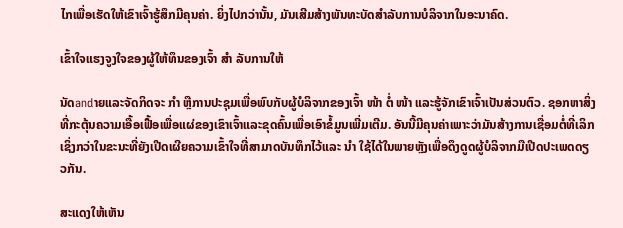ໄກເພື່ອເຮັດໃຫ້ເຂົາເຈົ້າຮູ້ສຶກມີຄຸນຄ່າ. ຍິ່ງໄປກວ່ານັ້ນ, ມັນເສີມສ້າງພັນທະບັດສໍາລັບການບໍລິຈາກໃນອະນາຄົດ.

ເຂົ້າໃຈແຮງຈູງໃຈຂອງຜູ້ໃຫ້ທຶນຂອງເຈົ້າ ສຳ ລັບການໃຫ້

ນັດandາຍແລະຈັດກິດຈະ ກຳ ຫຼືການປະຊຸມເພື່ອພົບກັບຜູ້ບໍລິຈາກຂອງເຈົ້າ ໜ້າ ຕໍ່ ໜ້າ ແລະຮູ້ຈັກເຂົາເຈົ້າເປັນສ່ວນຕົວ. ຊອກຫາສິ່ງທີ່ກະຕຸ້ນຄວາມເອື້ອເຟື້ອເພື່ອແຜ່ຂອງເຂົາເຈົ້າແລະຂຸດຄົ້ນເພື່ອເອົາຂໍ້ມູນເພີ່ມເຕີມ. ອັນນີ້ມີຄຸນຄ່າເພາະວ່າມັນສ້າງການເຊື່ອມຕໍ່ທີ່ເລິກເຊິ່ງກວ່າໃນຂະນະທີ່ຍັງເປີດເຜີຍຄວາມເຂົ້າໃຈທີ່ສາມາດບັນທຶກໄວ້ແລະ ນຳ ໃຊ້ໄດ້ໃນພາຍຫຼັງເພື່ອດຶງດູດຜູ້ບໍລິຈາກມືເປີດປະເພດດຽວກັນ.

ສະແດງໃຫ້ເຫັນ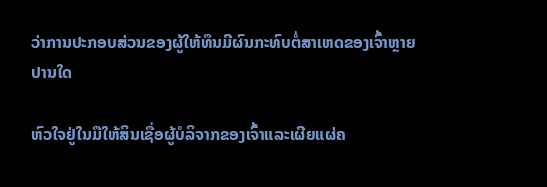ວ່າການປະກອບສ່ວນຂອງຜູ້ໃຫ້ທຶນມີຜົນກະທົບຕໍ່ສາເຫດຂອງເຈົ້າຫຼາຍປານໃດ

ຫົວໃຈຢູ່ໃນມືໃຫ້ສິນເຊື່ອຜູ້ບໍລິຈາກຂອງເຈົ້າແລະເຜີຍແຜ່ຄ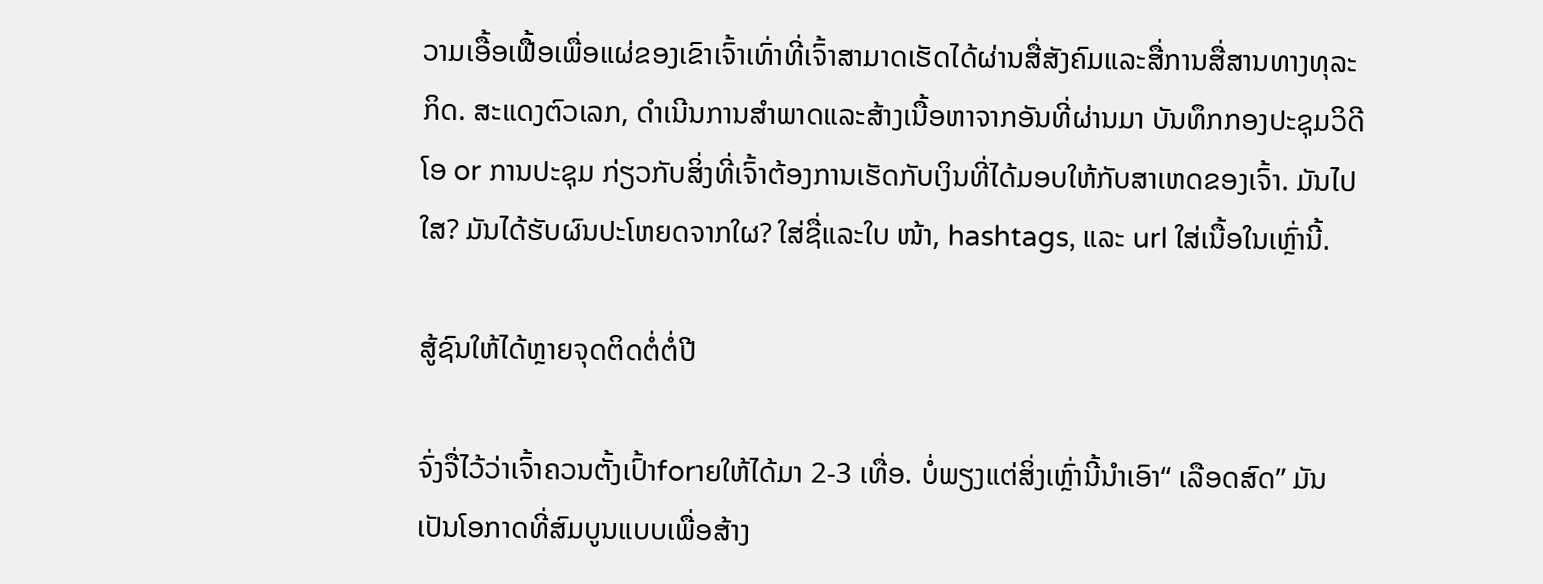ວາມເອື້ອເຟື້ອເພື່ອແຜ່ຂອງເຂົາເຈົ້າເທົ່າທີ່ເຈົ້າສາມາດເຮັດໄດ້ຜ່ານສື່ສັງຄົມແລະສື່ການສື່ສານທາງທຸລະກິດ. ສະແດງຕົວເລກ, ດໍາເນີນການສໍາພາດແລະສ້າງເນື້ອຫາຈາກອັນທີ່ຜ່ານມາ ບັນທຶກກອງປະຊຸມວິດີໂອ or ການປະຊຸມ ກ່ຽວກັບສິ່ງທີ່ເຈົ້າຕ້ອງການເຮັດກັບເງິນທີ່ໄດ້ມອບໃຫ້ກັບສາເຫດຂອງເຈົ້າ. ມັນໄປໃສ? ມັນໄດ້ຮັບຜົນປະໂຫຍດຈາກໃຜ? ໃສ່ຊື່ແລະໃບ ໜ້າ, hashtags, ແລະ url ໃສ່ເນື້ອໃນເຫຼົ່ານີ້.

ສູ້ຊົນໃຫ້ໄດ້ຫຼາຍຈຸດຕິດຕໍ່ຕໍ່ປີ

ຈົ່ງຈື່ໄວ້ວ່າເຈົ້າຄວນຕັ້ງເປົ້າforາຍໃຫ້ໄດ້ມາ 2-3 ເທື່ອ. ບໍ່ພຽງແຕ່ສິ່ງເຫຼົ່ານີ້ນໍາເອົາ“ ເລືອດສົດ” ມັນເປັນໂອກາດທີ່ສົມບູນແບບເພື່ອສ້າງ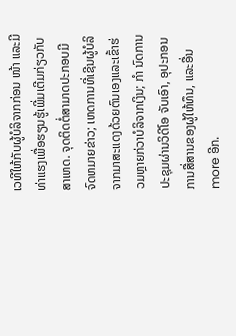ເວທີໃຫ້ກັບຜູ້ບໍລິຈາກກ່ອນ ໜ້າ ແລະມີທ່າແຮງເພື່ອຮຽນຮູ້ເພີ່ມເຕີມກ່ຽວກັບສາເຫດ. ຈຸດຕິດຕໍ່ສາມາດປະກອບມີຈົດຫມາຍຂ່າວ; ເຫດການທີ່ເຊີນຜູ້ບໍລິຈາກມາສະແດງດ້ວຍຕົນເອງແລະເຂົ້າຮ່ວມຫຼາຍກ່ວາບໍລິຈາກເງິນ; ກຳ ນົດການປະຊຸມຜ່ານວິດີໂອ ຈັບເອົາ, ອຸປະກອນການສື່ສານຂອງຜູ້ໃຫ້ທຶນ, ແລະອື່ນ more ອີກ.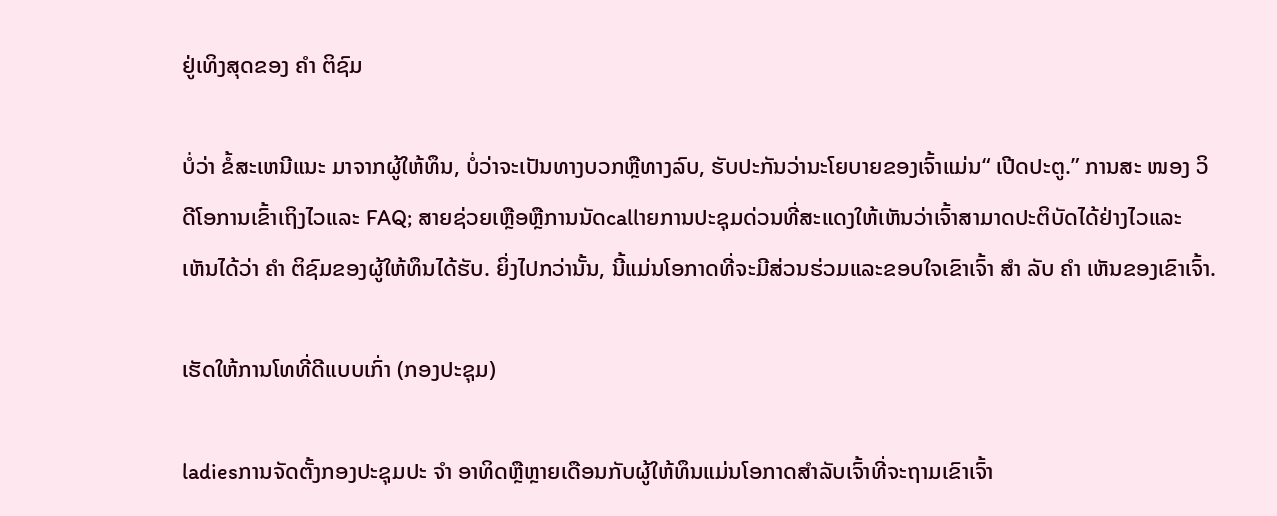ຢູ່ເທິງສຸດຂອງ ຄຳ ຕິຊົມ

ບໍ່ວ່າ ຂໍ້ສະເຫນີແນະ ມາຈາກຜູ້ໃຫ້ທຶນ, ບໍ່ວ່າຈະເປັນທາງບວກຫຼືທາງລົບ, ຮັບປະກັນວ່ານະໂຍບາຍຂອງເຈົ້າແມ່ນ“ ເປີດປະຕູ.” ການສະ ໜອງ ວິດີໂອການເຂົ້າເຖິງໄວແລະ FAQ; ສາຍຊ່ວຍເຫຼືອຫຼືການນັດcallາຍການປະຊຸມດ່ວນທີ່ສະແດງໃຫ້ເຫັນວ່າເຈົ້າສາມາດປະຕິບັດໄດ້ຢ່າງໄວແລະເຫັນໄດ້ວ່າ ຄຳ ຕິຊົມຂອງຜູ້ໃຫ້ທຶນໄດ້ຮັບ. ຍິ່ງໄປກວ່ານັ້ນ, ນີ້ແມ່ນໂອກາດທີ່ຈະມີສ່ວນຮ່ວມແລະຂອບໃຈເຂົາເຈົ້າ ສຳ ລັບ ຄຳ ເຫັນຂອງເຂົາເຈົ້າ.

ເຮັດໃຫ້ການໂທທີ່ດີແບບເກົ່າ (ກອງປະຊຸມ)

ladiesການຈັດຕັ້ງກອງປະຊຸມປະ ຈຳ ອາທິດຫຼືຫຼາຍເດືອນກັບຜູ້ໃຫ້ທຶນແມ່ນໂອກາດສໍາລັບເຈົ້າທີ່ຈະຖາມເຂົາເຈົ້າ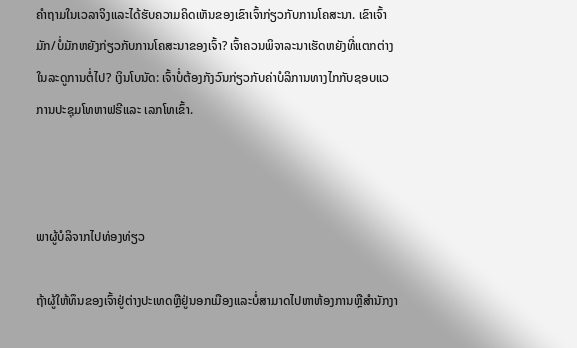ຄໍາຖາມໃນເວລາຈິງແລະໄດ້ຮັບຄວາມຄິດເຫັນຂອງເຂົາເຈົ້າກ່ຽວກັບການໂຄສະນາ. ເຂົາເຈົ້າມັກ/ບໍ່ມັກຫຍັງກ່ຽວກັບການໂຄສະນາຂອງເຈົ້າ? ເຈົ້າຄວນພິຈາລະນາເຮັດຫຍັງທີ່ແຕກຕ່າງໃນລະດູການຕໍ່ໄປ? ເງິນໂບນັດ: ເຈົ້າບໍ່ຕ້ອງກັງວົນກ່ຽວກັບຄ່າບໍລິການທາງໄກກັບຊອບແວການປະຊຸມໂທຫາຟຣີແລະ ເລກໂທເຂົ້າ.



ພາຜູ້ບໍລິຈາກໄປທ່ອງທ່ຽວ

ຖ້າຜູ້ໃຫ້ທຶນຂອງເຈົ້າຢູ່ຕ່າງປະເທດຫຼືຢູ່ນອກເມືອງແລະບໍ່ສາມາດໄປຫາຫ້ອງການຫຼືສໍານັກງາ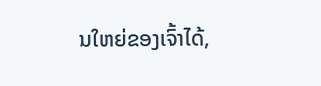ນໃຫຍ່ຂອງເຈົ້າໄດ້,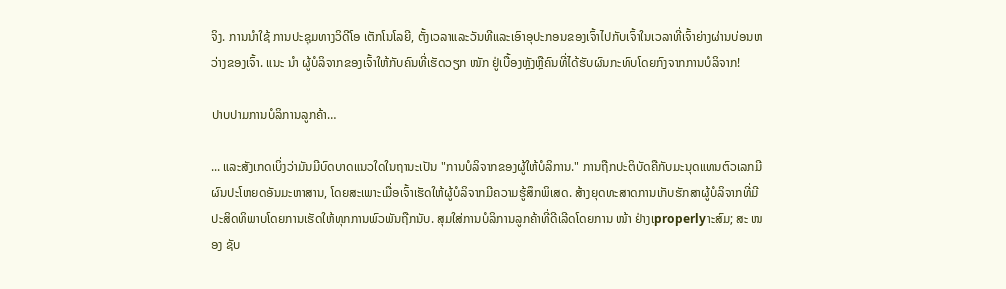ຈິງ. ການນໍາໃຊ້ ການປະຊຸມທາງວິດີໂອ ເຕັກໂນໂລຍີ, ຕັ້ງເວລາແລະວັນທີແລະເອົາອຸປະກອນຂອງເຈົ້າໄປກັບເຈົ້າໃນເວລາທີ່ເຈົ້າຍ່າງຜ່ານບ່ອນຫວ່າງຂອງເຈົ້າ. ແນະ ນຳ ຜູ້ບໍລິຈາກຂອງເຈົ້າໃຫ້ກັບຄົນທີ່ເຮັດວຽກ ໜັກ ຢູ່ເບື້ອງຫຼັງຫຼືຄົນທີ່ໄດ້ຮັບຜົນກະທົບໂດຍກົງຈາກການບໍລິຈາກ!

ປາບປາມການບໍລິການລູກຄ້າ…

... ແລະສັງເກດເບິ່ງວ່າມັນມີບົດບາດແນວໃດໃນຖານະເປັນ "ການບໍລິຈາກຂອງຜູ້ໃຫ້ບໍລິການ." ການຖືກປະຕິບັດຄືກັບມະນຸດແທນຕົວເລກມີຜົນປະໂຫຍດອັນມະຫາສານ, ໂດຍສະເພາະເມື່ອເຈົ້າເຮັດໃຫ້ຜູ້ບໍລິຈາກມີຄວາມຮູ້ສຶກພິເສດ. ສ້າງຍຸດທະສາດການເກັບຮັກສາຜູ້ບໍລິຈາກທີ່ມີປະສິດທິພາບໂດຍການເຮັດໃຫ້ທຸກການພົວພັນຖືກນັບ. ສຸມໃສ່ການບໍລິການລູກຄ້າທີ່ດີເລີດໂດຍການ ໜ້າ ຢ່າງເproperlyາະສົມ; ສະ ໜອງ ຊັບ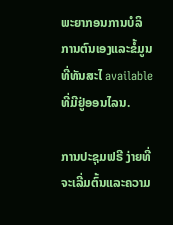ພະຍາກອນການບໍລິການຕົນເອງແລະຂໍ້ມູນທີ່ທັນສະໄ available ທີ່ມີຢູ່ອອນໄລນ.

ການປະຊຸມຟຣີ ງ່າຍທີ່ຈະເລີ່ມຕົ້ນແລະຄວາມ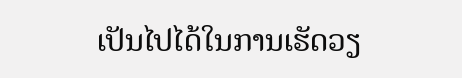ເປັນໄປໄດ້ໃນການເຮັດວຽ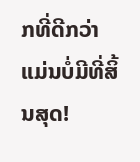ກທີ່ດີກວ່າແມ່ນບໍ່ມີທີ່ສິ້ນສຸດ!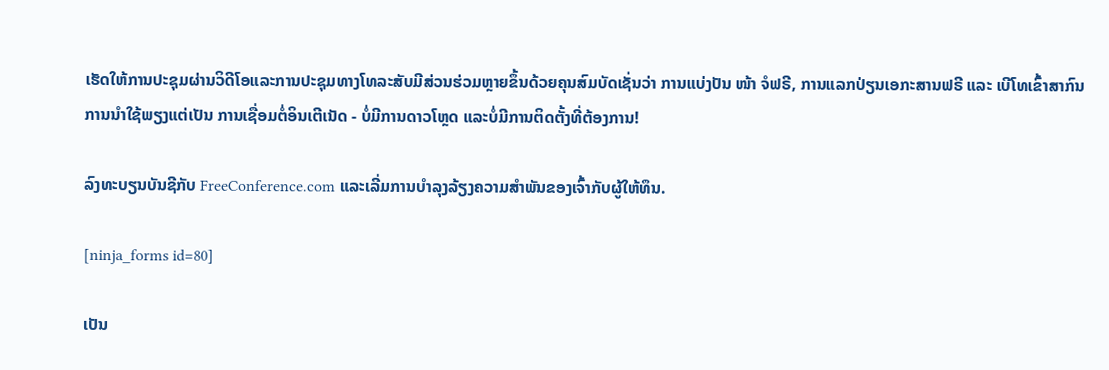ເຮັດໃຫ້ການປະຊຸມຜ່ານວິດີໂອແລະການປະຊຸມທາງໂທລະສັບມີສ່ວນຮ່ວມຫຼາຍຂຶ້ນດ້ວຍຄຸນສົມບັດເຊັ່ນວ່າ ການແບ່ງປັນ ໜ້າ ຈໍຟຣີ, ການແລກປ່ຽນເອກະສານຟຣີ ແລະ ເບີໂທເຂົ້າສາກົນ ການນໍາໃຊ້ພຽງແຕ່ເປັນ ການເຊື່ອມຕໍ່ອິນເຕີເນັດ - ບໍ່ມີການດາວໂຫຼດ ແລະບໍ່ມີການຕິດຕັ້ງທີ່ຕ້ອງການ!

ລົງທະບຽນບັນຊີກັບ FreeConference.com ແລະເລີ່ມການບໍາລຸງລ້ຽງຄວາມສໍາພັນຂອງເຈົ້າກັບຜູ້ໃຫ້ທຶນ.

[ninja_forms id=80]

ເປັນ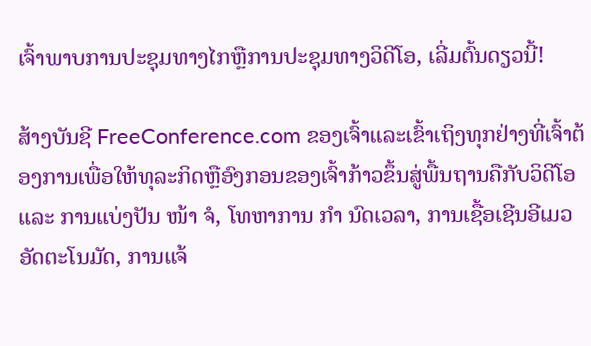ເຈົ້າພາບການປະຊຸມທາງໄກຫຼືການປະຊຸມທາງວິດີໂອ, ເລີ່ມຕົ້ນດຽວນີ້!

ສ້າງບັນຊີ FreeConference.com ຂອງເຈົ້າແລະເຂົ້າເຖິງທຸກຢ່າງທີ່ເຈົ້າຕ້ອງການເພື່ອໃຫ້ທຸລະກິດຫຼືອົງກອນຂອງເຈົ້າກ້າວຂຶ້ນສູ່ພື້ນຖານຄືກັບວິດີໂອແລະ ການແບ່ງປັນ ໜ້າ ຈໍ, ໂທຫາການ ກຳ ນົດເວລາ, ການເຊື້ອເຊີນອີເມວອັດຕະໂນມັດ, ການແຈ້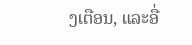ງເຕືອນ, ແລະອື່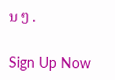ນ ໆ .

Sign Up Now